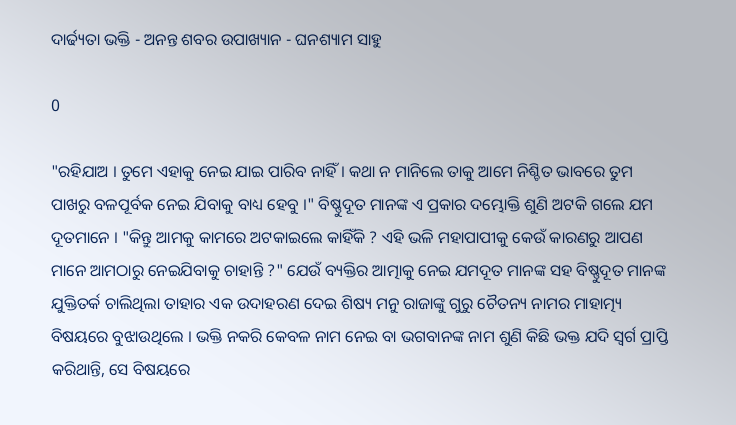ଦାର୍ଢ୍ୟତା ଭକ୍ତି - ଅନନ୍ତ ଶବର ଉପାଖ୍ୟାନ - ଘନଶ୍ୟାମ ସାହୁ

0

"ରହିଯାଅ । ତୁମେ ଏହାକୁ ନେଇ ଯାଇ ପାରିବ ନାହିଁ । କଥା ନ ମାନିଲେ ତାକୁ ଆମେ ନିଶ୍ଚିତ ଭାବରେ ତୁମ ପାଖରୁ ବଳପୂର୍ବକ ନେଇ ଯିବାକୁ ବାଧ୍ୟ ହେବୁ ।" ବିଷ୍ଣୁଦୂତ ମାନଙ୍କ ଏ ପ୍ରକାର ଦମ୍ଭୋକ୍ତି ଶୁଣି ଅଟକି ଗଲେ ଯମ ଦୂତମାନେ । "କିନ୍ତୁ ଆମକୁ କାମରେ ଅଟକାଇଲେ କାହିଁକି ? ଏହି ଭଳି ମହାପାପୀକୁ କେଉଁ କାରଣରୁ ଆପଣ ମାନେ ଆମଠାରୁ ନେଇଯିବାକୁ ଚାହାନ୍ତି ?" ଯେଉଁ ବ୍ୟକ୍ତିର ଆତ୍ମାକୁ ନେଇ ଯମଦୂତ ମାନଙ୍କ ସହ ବିଷ୍ଣୁଦୂତ ମାନଙ୍କ ଯୁକ୍ତିତର୍କ ଚାଲିଥିଲା ତାହାର ଏକ ଉଦାହରଣ ଦେଇ ଶିଷ୍ୟ ମନୁ ରାଜାଙ୍କୁ ଗୁରୁ ଚୈତନ୍ୟ ନାମର ମାହାତ୍ମ୍ୟ ବିଷୟରେ ବୁଝାଉଥିଲେ । ଭକ୍ତି ନକରି କେବଳ ନାମ ନେଇ ବା ଭଗବାନଙ୍କ ନାମ ଶୁଣି କିଛି ଭକ୍ତ ଯଦି ସ୍ୱର୍ଗ ପ୍ରାପ୍ତି କରିଥାନ୍ତି, ସେ ବିଷୟରେ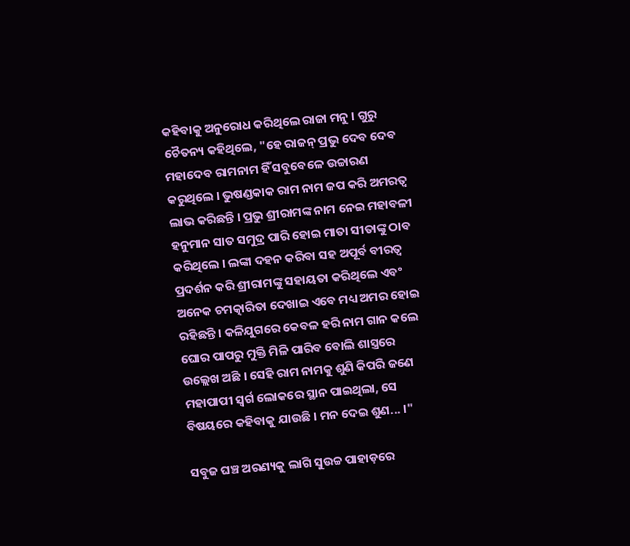କହିବାକୁ ଅନୁରୋଧ କରିଥିଲେ ରାଜା ମନୁ । ଗୁରୁ ଚୈତନ୍ୟ କହିଥିଲେ, "ହେ ରାଜନ୍ ପ୍ରଭୁ ଦେବ ଦେବ ମହାଦେବ ରାମନାମ ହିଁ ସବୁବେଳେ ଉଚ୍ଚାରଣ କରୁଥିଲେ । ଭୁଷଣ୍ଡକାକ ରାମ ନାମ ଜପ କରି ଅମରତ୍ୱ ଲାଭ କରିଛନ୍ତି । ପ୍ରଭୁ ଶ୍ରୀରାମଙ୍କ ନାମ ନେଇ ମହାବଳୀ ହନୁମାନ ସାତ ସମୁଦ୍ର ପାରି ହୋଇ ମାତା ସୀତାଙ୍କୁ ଠାବ କରିଥିଲେ । ଲଙ୍କା ଦହନ କରିବା ସହ ଅପୂର୍ବ ବୀରତ୍ୱ ପ୍ରଦର୍ଶନ କରି ଶ୍ରୀରାମଙ୍କୁ ସହାୟତା କରିଥିଲେ ଏବଂ ଅନେକ ଚମତ୍କାରିତା ଦେଖାଇ ଏବେ ମଧ୍ୟ ଅମର ହୋଇ ରହିଛନ୍ତି । କଳିଯୁଗରେ କେବଳ ହରି ନାମ ଗାନ କଲେ ଘୋର ପାପରୁ ମୁକ୍ତି ମିଳି ପାରିବ ବୋଲି ଶାସ୍ତ୍ରରେ ଉଲ୍ଲେଖ ଅଛି । ସେହି ରାମ ନାମକୁ ଶୁଣି କିପରି ଜଣେ ମହାପାପୀ ସ୍ୱର୍ଗ ଲୋକରେ ସ୍ଥାନ ପାଇଥିଲା, ସେ ବିଷୟରେ କହିବାକୁ ଯାଉଛି । ମନ ଦେଇ ଶୁଣ... ।"

ସବୁଜ ଘଞ୍ଚ ଅରଣ୍ୟକୁ ଲାଗି ସୁଉଚ୍ଚ ପାହାଡ଼ରେ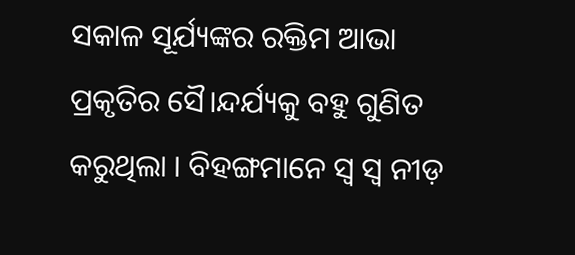ସକାଳ ସୂର୍ଯ୍ୟଙ୍କର ରକ୍ତିମ ଆଭା ପ୍ରକୃତିର ସୈ।ନ୍ଦର୍ଯ୍ୟକୁ ବହୁ ଗୁଣିତ କରୁଥିଲା । ବିହଙ୍ଗମାନେ ସ୍ୱ ସ୍ୱ ନୀଡ଼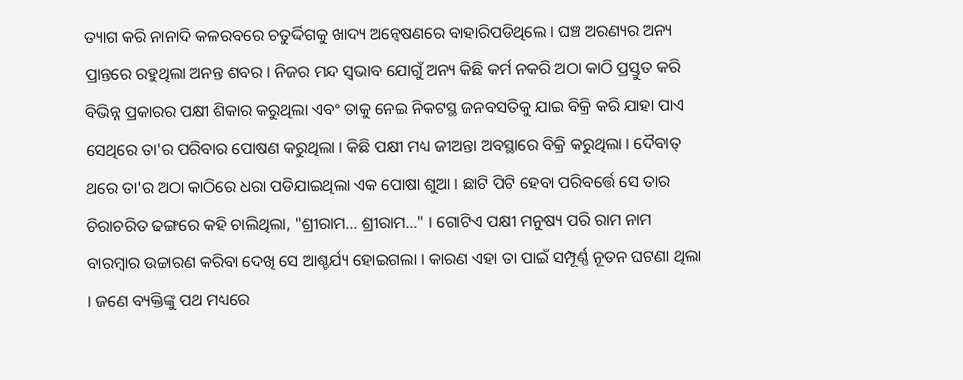ତ୍ୟାଗ କରି ନାନାଦି କଳରବରେ ଚତୁର୍ଦ୍ଦିଗକୁ ଖାଦ୍ୟ ଅନ୍ୱେଷଣରେ ବାହାରିପଡିଥିଲେ । ଘଞ୍ଚ ଅରଣ୍ୟର ଅନ୍ୟ ପ୍ରାନ୍ତରେ ରହୁଥିଲା ଅନନ୍ତ ଶବର ‌। ନିଜର ମନ୍ଦ ସ୍ଵଭାବ ଯୋଗୁଁ ଅନ୍ୟ କିଛି କର୍ମ ନକରି ଅଠା କାଠି ପ୍ରସ୍ତୁତ କରି ବିଭିନ୍ନ ପ୍ରକାରର ପକ୍ଷୀ ଶିକାର କରୁଥିଲା ଏବଂ ତାକୁ ନେଇ ନିକଟସ୍ଥ ଜନବସତିକୁ ଯାଇ ବିକ୍ରି କରି ଯାହା ପାଏ ସେଥିରେ ତା'ର ପରିବାର ପୋଷଣ କରୁଥିଲା । କିଛି ପକ୍ଷୀ ମଧ୍ୟ ଜୀଅନ୍ତା ଅବସ୍ଥାରେ ବିକ୍ରି କରୁଥିଲା । ଦୈବାତ୍ ଥରେ ତା'ର ଅଠା କାଠିରେ ଧରା ପଡିଯାଇଥିଲା ଏକ ପୋଷା ଶୁଆ । ଛାଟି ପିଟି ହେବା ପରିବର୍ତ୍ତେ ସେ ତାର ଚିରାଚରିତ ଢଙ୍ଗରେ କହି ଚାଲିଥିଲା, "ଶ୍ରୀରାମ... ଶ୍ରୀରାମ..." । ଗୋଟିଏ ପକ୍ଷୀ ମନୁଷ୍ୟ ପରି ରାମ ନାମ ବାରମ୍ବାର ଉଚ୍ଚାରଣ କରିବା ଦେଖି ସେ ଆଶ୍ଚର୍ଯ୍ୟ ହୋଇଗଲା । କାରଣ ଏହା ତା ପାଇଁ ସମ୍ପୂର୍ଣ୍ଣ ନୂତନ ଘଟଣା ଥିଲା । ଜଣେ ବ୍ୟକ୍ତିଙ୍କୁ ପଥ ମଧ୍ୟରେ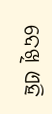ଦେଖି ଏହି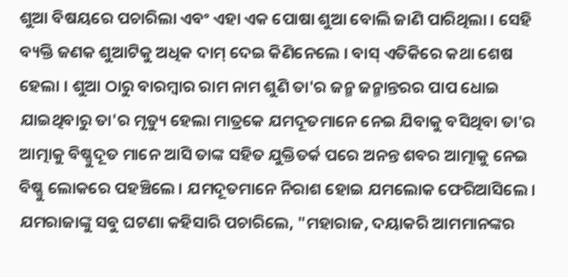ଶୁଆ ବିଷୟରେ ପଚାରିଲା ଏବଂ ଏହା ଏକ ପୋଷା ଶୁଆ ବୋଲି ଜାଣି ପାରିଥିଲା । ସେହି ବ୍ୟକ୍ତି ଜଣକ ଶୁଆଟିକୁ ଅଧିକ ଦାମ୍ ଦେଇ କିଣିନେଲେ । ବାସ୍ ଏତିକିରେ କଥା ଶେଷ ହେଲା । ଶୁଆ ଠାରୁ ବାରମ୍ବାର ରାମ ନାମ ଶୁଣି ତା'ର ଜନ୍ମ ଜନ୍ମାନ୍ତରର ପାପ ଧୋଇ ଯାଇଥିବାରୁ ତା'ର ମୃତ୍ୟୁ ହେଲା ମାତ୍ରକେ ଯମଦୂତମାନେ ନେଇ ଯିବାକୁ ବସିଥିବା ତା'ର ଆତ୍ମାକୁ ବିଷ୍ଣୁଦୂତ ମାନେ ଆସି ତାଙ୍କ ସହିତ ଯୁକ୍ତିତର୍କ ପରେ ଅନନ୍ତ ଶବର ଆତ୍ମାକୁ ନେଇ ବିଷ୍ଣୁ ଲୋକରେ ପହଞ୍ଚିଲେ । ଯମଦୂତମାନେ ନିରାଶ ହୋଇ ଯମଲୋକ ଫେରିଆସିଲେ ‌। ଯମରାଜାଙ୍କୁ ସବୁ ଘଟଣା କହିସାରି ପଚାରିଲେ, "ମହାରାଜ, ଦୟାକରି ଆମମାନଙ୍କର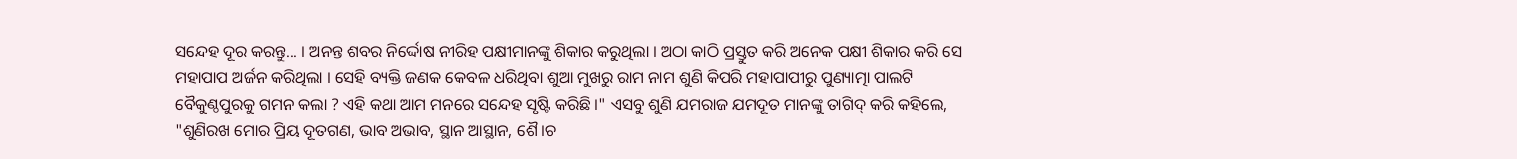ସନ୍ଦେହ ଦୂର କରନ୍ତୁ... । ଅନନ୍ତ ଶବର ନିର୍ଦ୍ଦୋଷ ନୀରିହ ପକ୍ଷୀମାନଙ୍କୁ ଶିକାର କରୁଥିଲା । ଅଠା କାଠି ପ୍ରସ୍ତୁତ କରି ଅନେକ ପକ୍ଷୀ ଶିକାର କରି ସେ ମହାପାପ ଅର୍ଜନ କରିଥିଲା । ସେହି ବ୍ୟକ୍ତି ଜଣକ କେବଳ ଧରିଥିବା ଶୁଆ ମୁଖରୁ ରାମ ନାମ ଶୁଣି କିପରି ମହାପାପୀରୁ ପୁଣ୍ୟାତ୍ମା ପାଲଟି ବୈକୁଣ୍ଠପୁରକୁ ଗମନ କଲା ? ଏହି କଥା ଆମ ମନରେ ସନ୍ଦେହ ସୃଷ୍ଟି କରିଛି ।" ଏସବୁ ଶୁଣି ଯମରାଜ ଯମଦୂତ ମାନଙ୍କୁ ତାଗିଦ୍ କରି କହିଲେ, "ଶୁଣିରଖ ମୋର ପ୍ରିୟ ଦୂତଗଣ, ଭାବ ଅଭାବ, ସ୍ଥାନ ଆସ୍ଥାନ, ଶୈ।ଚ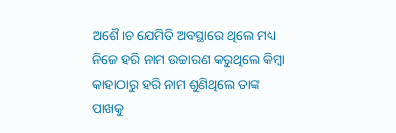ଅଶୈ।ଚ ଯେମିତି ଅବସ୍ଥାରେ ଥିଲେ ମଧ୍ୟ ନିଜେ ହରି ନାମ ଉଚ୍ଚାରଣ କରୁଥିଲେ କିମ୍ବା କାହାଠାରୁ ହରି ନାମ ଶୁଣିଥିଲେ ତାଙ୍କ ପାଖକୁ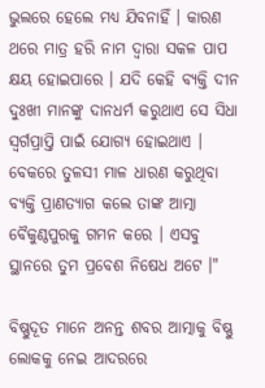ଭୁଲରେ ହେଲେ ମଧ୍ୟ ଯିବନାହିଁ । କାରଣ ଥରେ ମାତ୍ର ହରି ନାମ ଦ୍ଵାରା ସକଳ ପାପ କ୍ଷୟ ହୋଇପାରେ । ଯଦି କେହି ବ୍ୟକ୍ତି ଦୀନ ଦୁଃଖୀ ମାନଙ୍କୁ ଦାନଧର୍ମ କରୁଥାଏ ସେ ସିଧା ସ୍ୱର୍ଗପ୍ରାପ୍ତି ପାଇଁ ଯୋଗ୍ୟ ହୋଇଥାଏ । ବେକରେ ତୁଳସୀ ମାଳ ଧାରଣ କରୁଥିବା ବ୍ୟକ୍ତି ପ୍ରାଣତ୍ୟାଗ କଲେ ତାଙ୍କ ଆତ୍ମା ବୈକୁଣ୍ଠପୁରକୁ ଗମନ କରେ । ଏସବୁ ସ୍ଥାନରେ ତୁମ ପ୍ରବେଶ ନିଷେଧ ଅଟେ ।"

ବିଷ୍ଣୁଦୂତ ମାନେ ଅନନ୍ତ ଶବର ଆତ୍ମାକୁ ବିଷ୍ଣୁ ଲୋକକୁ ନେଇ ଆଦରରେ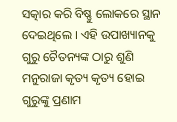ସତ୍କାର କରି ବିଷ୍ଣୁ ଲୋକରେ ସ୍ଥାନ ଦେଇଥିଲେ । ଏହି ଉପାଖ୍ୟାନକୁ ଗୁରୁ ଚୈତନ୍ୟଙ୍କ ଠାରୁ ଶୁଣି ମନୁରାଜା କୃତ୍ୟ କୃତ୍ୟ ହୋଇ ଗୁରୁଙ୍କୁ ପ୍ରଣାମ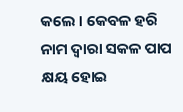କଲେ । କେବଳ ହରି ନାମ ଦ୍ଵାରା ସକଳ ପାପ କ୍ଷୟ ହୋଇ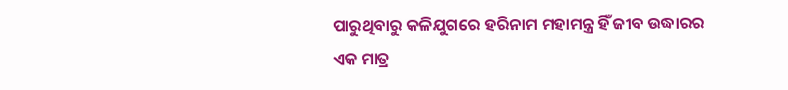ପାରୁଥିବାରୁ କଳିଯୁଗରେ ହରିନାମ ମହାମନ୍ତ୍ର ହିଁ ଜୀବ ଉଦ୍ଧାରର ଏକ ମାତ୍ର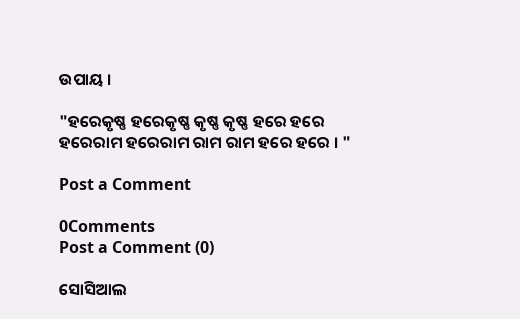ଉପାୟ ।

"ହରେକୃଷ୍ଣ ହରେକୃଷ୍ଣ କୃଷ୍ଣ କୃଷ୍ଣ ହରେ ହରେ
ହରେରାମ ହରେରାମ ରାମ ରାମ ହରେ ହରେ । "

Post a Comment

0Comments
Post a Comment (0)

ସୋସିଆଲ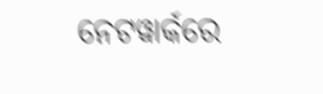ନେଟୱାର୍କରେ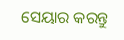ସେୟାର କରନ୍ତୁ